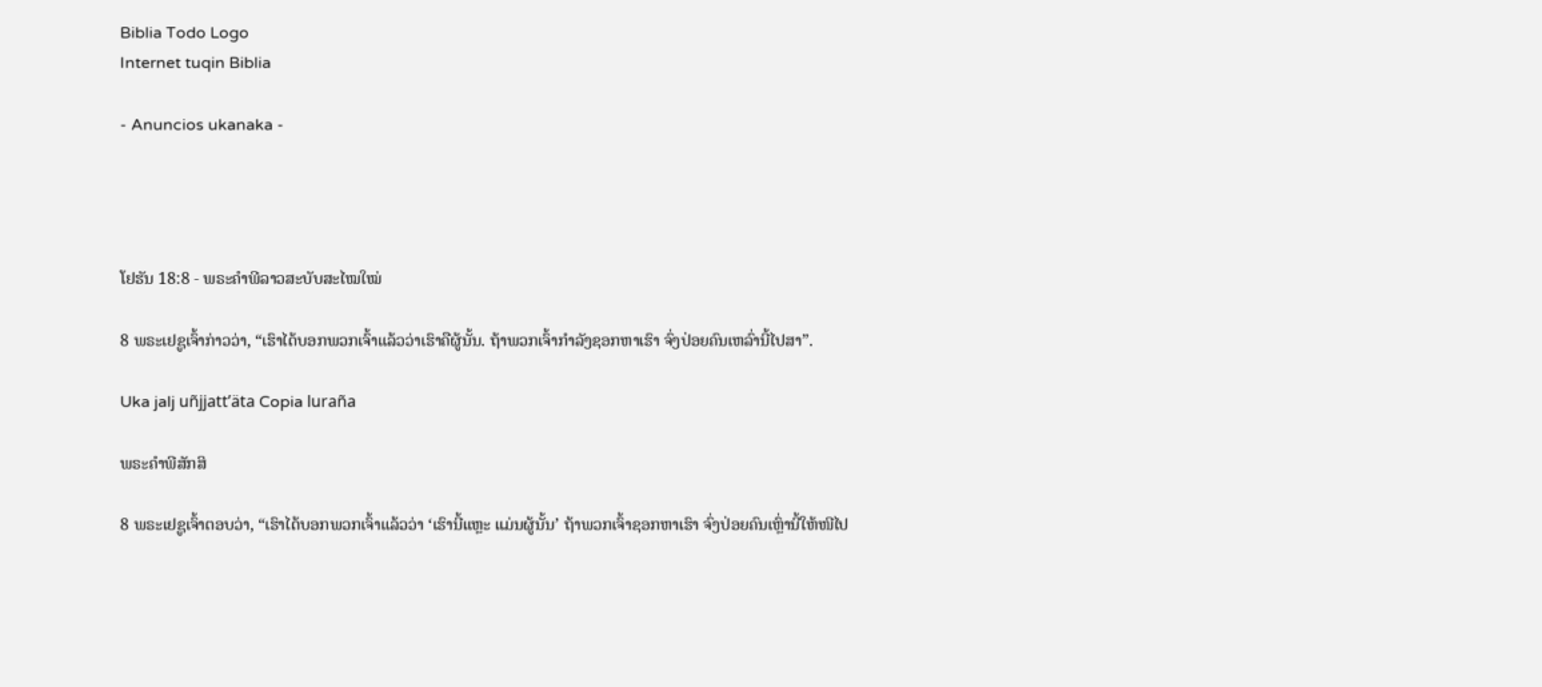Biblia Todo Logo
Internet tuqin Biblia

- Anuncios ukanaka -




ໂຢຮັນ 18:8 - ພຣະຄຳພີລາວສະບັບສະໄໝໃໝ່

8 ພຣະເຢຊູເຈົ້າກ່າວວ່າ, “ເຮົາໄດ້ບອກພວກເຈົ້າແລ້ວວ່າເຮົາຄືຜູ້ນັ້ນ. ຖ້າພວກເຈົ້າກຳລັງຊອກຫາເຮົາ ຈົ່ງປ່ອຍຄົນເຫລົ່ານີ້ໄປສາ”.

Uka jalj uñjjattʼäta Copia luraña

ພຣະຄຳພີສັກສິ

8 ພຣະເຢຊູເຈົ້າຕອບວ່າ, “ເຮົາໄດ້ບອກພວກເຈົ້າແລ້ວວ່າ ‘ເຮົານີ້ແຫຼະ ແມ່ນຜູ້ນັ້ນ’ ຖ້າພວກເຈົ້າຊອກຫາເຮົາ ຈົ່ງປ່ອຍຄົນເຫຼົ່ານີ້ໃຫ້ໜີໄປ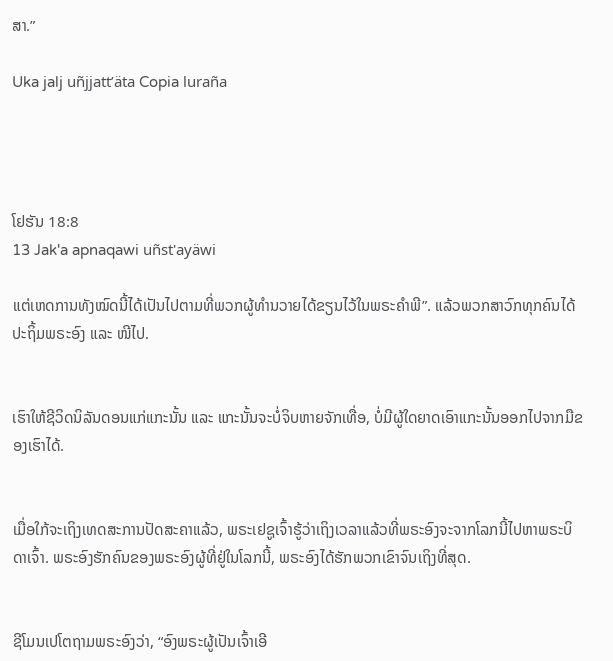ສາ.”

Uka jalj uñjjattʼäta Copia luraña




ໂຢຮັນ 18:8
13 Jak'a apnaqawi uñst'ayäwi

ແຕ່ເຫດການທັງໝົດນີ້ໄດ້ເປັນໄປຕາມທີ່ພວກຜູ້ທຳນວາຍໄດ້ຂຽນໄວ້ໃນພຣະຄຳພີ”. ແລ້ວພວກສາວົກທຸກຄົນໄດ້ປະຖິ້ມພຣະອົງ ແລະ ໜີໄປ.


ເຮົາໃຫ້ຊີວິດນິລັນດອນແກ່ແກະນັ້ນ ແລະ ແກະນັ້ນຈະບໍ່ຈິບຫາຍຈັກເທື່ອ, ບໍ່ມີຜູ້ໃດຍາດເອົາແກະນັ້ນອອກໄປຈາກມືຂອງເຮົາໄດ້.


ເມື່ອໃກ້ຈະເຖິງເທດສະການປັດສະຄາແລ້ວ, ພຣະເຢຊູເຈົ້າຮູ້ວ່າເຖິງເວລາແລ້ວທີ່ພຣະອົງຈະຈາກໂລກນີ້ໄປຫາພຣະບິດາເຈົ້າ. ພຣະອົງຮັກຄົນຂອງພຣະອົງຜູ້ທີ່ຢູ່ໃນໂລກນີ້, ພຣະອົງໄດ້ຮັກພວກເຂົາຈົນເຖິງທີ່ສຸດ.


ຊີໂມນເປໂຕຖາມພຣະອົງວ່າ, “ອົງພຣະຜູ້ເປັນເຈົ້າເອີ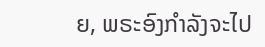ຍ, ພຣະອົງກຳລັງຈະໄປ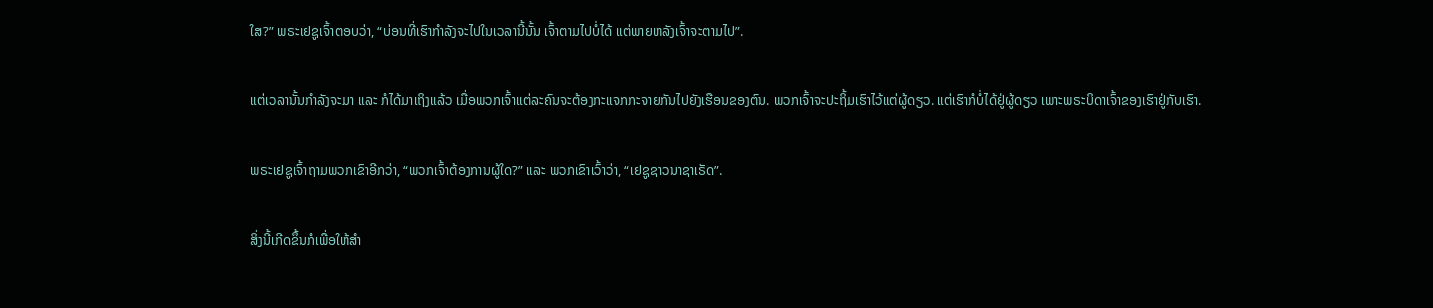ໃສ?” ພຣະເຢຊູເຈົ້າຕອບວ່າ, “ບ່ອນທີ່ເຮົາກຳລັງຈະໄປໃນເວລານີ້ນັ້ນ ເຈົ້າຕາມໄປບໍ່ໄດ້ ແຕ່ພາຍຫລັງເຈົ້າຈະຕາມໄປ”.


ແຕ່ເວລານັ້ນກຳລັງຈະມາ ແລະ ກໍໄດ້ມາເຖິງແລ້ວ ເມື່ອພວກເຈົ້າແຕ່ລະຄົນຈະຕ້ອງກະແຈກກະຈາຍກັນໄປຍັງເຮືອນຂອງຕົນ. ພວກເຈົ້າຈະປະຖິ້ມເຮົາໄວ້ແຕ່ຜູ້ດຽວ. ແຕ່ເຮົາກໍບໍ່ໄດ້ຢູ່ຜູ້ດຽວ ເພາະພຣະບິດາເຈົ້າຂອງເຮົາຢູ່ກັບເຮົາ.


ພຣະເຢຊູເຈົ້າຖາມພວກເຂົາອີກວ່າ, “ພວກເຈົ້າຕ້ອງການຜູ້ໃດ?” ແລະ ພວກເຂົາເວົ້າວ່າ, “ເຢຊູຊາວນາຊາເຣັດ”.


ສິ່ງນີ້ເກີດຂຶ້ນກໍເພື່ອໃຫ້ສຳ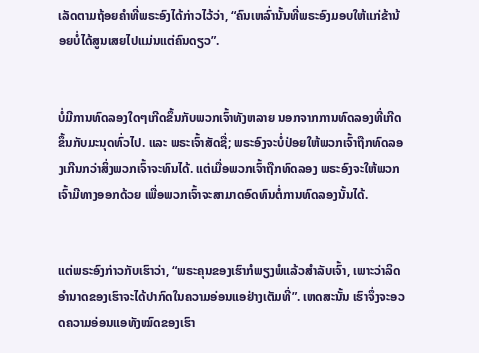ເລັດຕາມຖ້ອຍຄຳທີ່ພຣະອົງໄດ້ກ່າວໄວ້ວ່າ, “ຄົນເຫລົ່ານັ້ນທີ່ພຣະອົງມອບໃຫ້ແກ່ຂ້ານ້ອຍບໍ່ໄດ້ສູນເສຍໄປແມ່ນແຕ່ຄົນດຽວ”.


ບໍ່ມີການທົດລອງໃດໆເກີດຂຶ້ນກັບພວກເຈົ້າທັງຫລາຍ ນອກຈາກການທົດລອງທີ່ເກີດຂຶ້ນກັບມະນຸດທົ່ວໄປ. ແລະ ພຣະເຈົ້າສັດຊື່; ພຣະອົງຈະບໍ່ປ່ອຍໃຫ້ພວກເຈົ້າຖືກທົດລອງເກີນກວ່າສິ່ງພວກເຈົ້າຈະທົນໄດ້. ແຕ່ເມື່ອພວກເຈົ້າຖືກທົດລອງ ພຣະອົງຈະໃຫ້ພວກເຈົ້າມີທາງອອກດ້ວຍ ເພື່ອພວກເຈົ້າຈະສາມາດອົດທົນຕໍ່ການທົດລອງນັ້ນໄດ້.


ແຕ່ພຣະອົງກ່າວກັບເຮົາວ່າ, “ພຣະຄຸນຂອງເຮົາກໍພຽງພໍແລ້ວສຳລັບເຈົ້າ, ເພາະວ່າລິດອຳນາດຂອງເຮົາຈະໄດ້ປາກົດໃນຄວາມອ່ອນແອຢ່າງເຕັມທີ່”. ເຫດສະນັ້ນ ເຮົາຈຶ່ງຈະອວດຄວາມອ່ອນແອທັງໝົດຂອງເຮົາ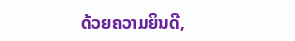ດ້ວຍຄວາມຍິນດີ,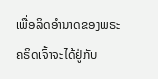ເພື່ອລິດອຳນາດຂອງພຣະຄຣິດເຈົ້າຈະໄດ້ຢູ່ກັບ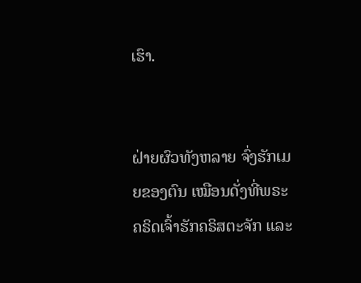ເຮົາ.


ຝ່າຍຜົວທັງຫລາຍ ຈົ່ງຮັກເມຍຂອງຕົນ ເໝືອນດັ່ງທີ່ພຣະຄຣິດເຈົ້າຮັກຄຣິສຕະຈັກ ແລະ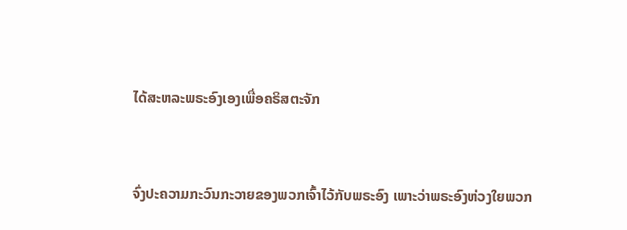ໄດ້ສະຫລະພຣະອົງເອງເພື່ອຄຣິສຕະຈັກ


ຈົ່ງປະຄວາມກະວົນກະວາຍຂອງພວກເຈົ້າໄວ້ກັບພຣະອົງ ເພາະວ່າພຣະອົງຫ່ວງໃຍພວກ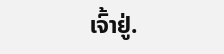ເຈົ້າຢູ່.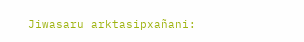Jiwasaru arktasipxañani: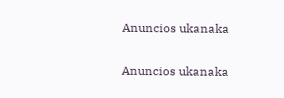Anuncios ukanaka


Anuncios ukanaka